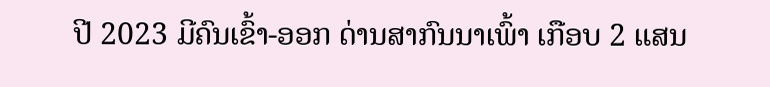ປີ 2023 ມີຄົນເຂົ້າ-ອອກ ດ່ານສາກົນນາເພົ້າ ເກືອບ 2 ແສນ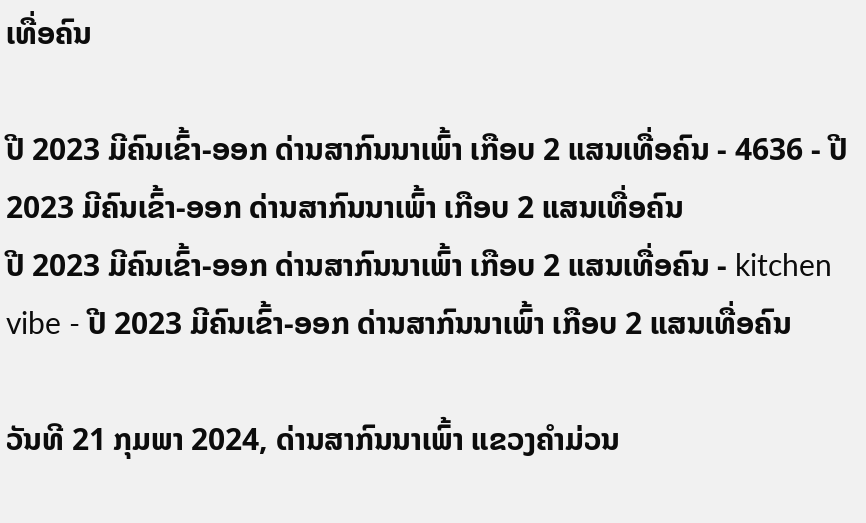ເທື່ອຄົນ

ປີ 2023 ມີຄົນເຂົ້າ-ອອກ ດ່ານສາກົນນາເພົ້າ ເກືອບ 2 ແສນເທື່ອຄົນ - 4636 - ປີ 2023 ມີຄົນເຂົ້າ-ອອກ ດ່ານສາກົນນາເພົ້າ ເກືອບ 2 ແສນເທື່ອຄົນ
ປີ 2023 ມີຄົນເຂົ້າ-ອອກ ດ່ານສາກົນນາເພົ້າ ເກືອບ 2 ແສນເທື່ອຄົນ - kitchen vibe - ປີ 2023 ມີຄົນເຂົ້າ-ອອກ ດ່ານສາກົນນາເພົ້າ ເກືອບ 2 ແສນເທື່ອຄົນ

ວັນທີ 21 ກຸມພາ 2024, ດ່ານສາກົນນາເພົ້າ ແຂວງຄຳມ່ວນ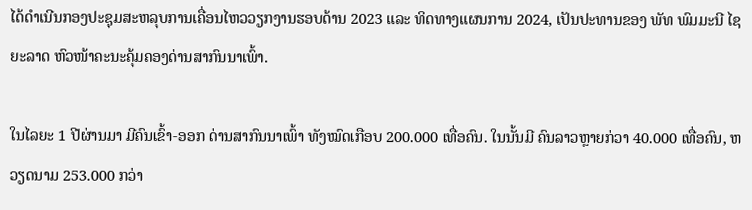ໄດ້ດຳເນີນກອງປະຊຸມສະຫລຸບການເຄື່ອນໄຫວວຽກງານຮອບດ້ານ 2023 ແລະ ທິດທາງແຜນການ 2024, ເປັນປະທານຂອງ ພັທ ພົມມະນີ ໄຊຍະລາດ ຫົວໜ້າຄະນະຄຸ້ມຄອງດ່ານສາກົນນາເພົ້າ.

ໃນໄລຍະ 1 ປີຜ່ານມາ ມີຄົນເຂົ້າ-ອອກ ດ່ານສາກົນນາເພົ້າ ທັງໝົດເກືອບ 200.000 ເທື່ອຄົນ. ໃນນັ້ນມີ ຄົນລາວຫຼາຍກ່ວາ 40.000 ເທື່ອຄົນ, ຫວຽດນາມ 253.000 ກວ່າ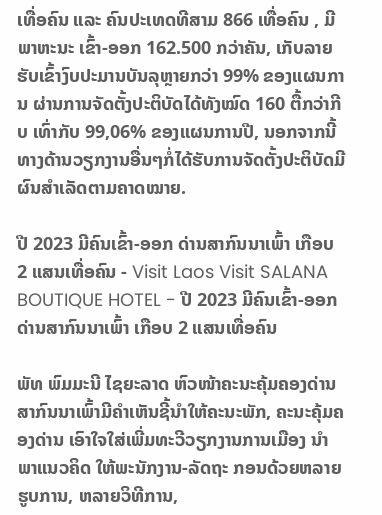ເທື່ອຄົນ ແລະ ຄົນປະເທດທີສາມ 866 ເທື່ອຄົນ , ມີພາຫະນະ ເຂົ້າ-ອອກ 162.500 ກວ່າຄັນ, ເກັບລາຍຮັບເຂົ້າງົບປະມານບັນລຸຫຼາຍກວ່າ 99% ຂອງແຜນການ ຜ່ານການຈັດຕັ້ງປະຕິບັດໄດ້ທັງໝົດ 160 ຕື້ກວ່າກີບ ເທົ່າກັບ 99,06% ຂອງແຜນການປີ, ນອກຈາກນີ້ທາງດ້ານວຽກງານອື່ນໆກໍ່ໄດ້ຮັບການຈັດຕັ້ງປະຕິບັດມີຜົນສຳເລັດຕາມຄາດໝາຍ.

ປີ 2023 ມີຄົນເຂົ້າ-ອອກ ດ່ານສາກົນນາເພົ້າ ເກືອບ 2 ແສນເທື່ອຄົນ - Visit Laos Visit SALANA BOUTIQUE HOTEL - ປີ 2023 ມີຄົນເຂົ້າ-ອອກ ດ່ານສາກົນນາເພົ້າ ເກືອບ 2 ແສນເທື່ອຄົນ

ພັທ ພົມມະນີ ໄຊຍະລາດ ຫົວໜ້າຄະນະຄຸ້ມຄອງດ່ານສາກົນນາເພົ້າມີຄຳເຫັນຊີ້ນຳໃຫ້ຄະນະພັກ, ຄະນະຄຸ້ມຄອງດ່ານ ເອົາໃຈໃສ່ເພີ່ມທະວີວຽກງານການເມືອງ ນຳພາແນວຄິດ ໃຫ້ພະນັກງານ-ລັດຖະ ກອນດ້ວຍຫລາຍຮູບການ, ຫລາຍວິທີການ,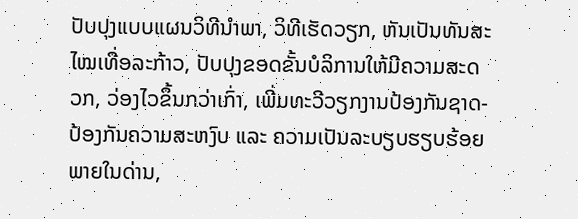ປັບປຸງແບບແຜນວິທີນຳພາ, ວິທີເຮັດວຽກ, ຫັນເປັນທັນສະໄໝເທື່ອລະກ້າວ, ປັບປຸງຂອດຂັ້ນບໍລິການໃຫ້ມີຄວາມສະດວກ, ວ່ອງໄວຂຶ້ນກວ່າເກົ່າ, ເພີ່ມທະວີວຽກງານປ້ອງກັນຊາດ-ປ້ອງກັນຄວາມສະຫງົບ ແລະ ຄວາມເປັນລະບຽບຮຽບຮ້ອຍພາຍໃນດ່ານ,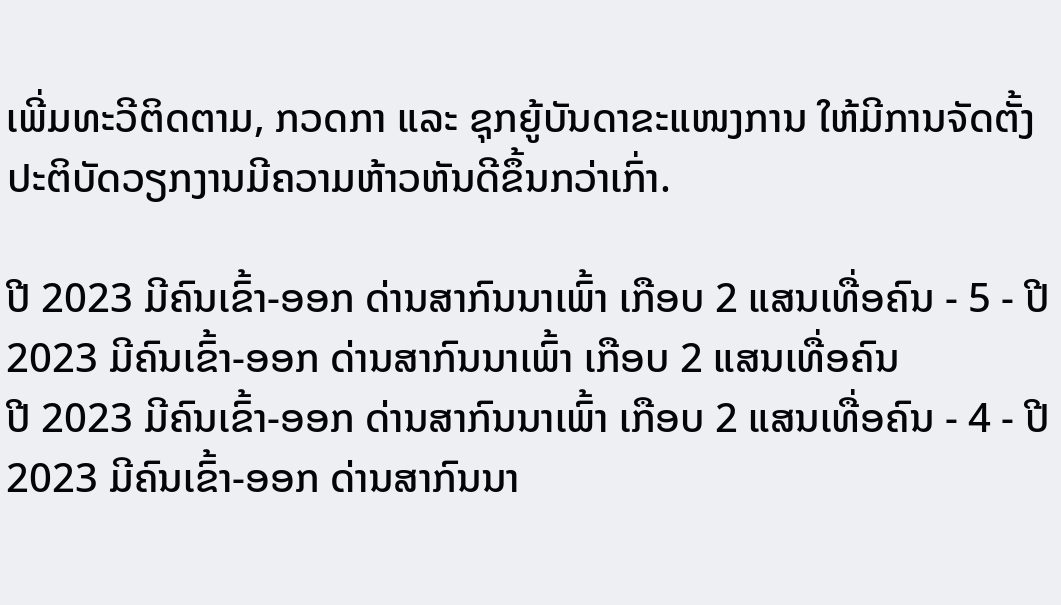ເພີ່ມທະວີຕິດຕາມ, ກວດກາ ແລະ ຊຸກຍູ້ບັນດາຂະແໜງການ ໃຫ້ມີການຈັດຕັ້ງປະຕິບັດວຽກງານມີຄວາມຫ້າວຫັນດີຂຶ້ນກວ່າເກົ່າ.

ປີ 2023 ມີຄົນເຂົ້າ-ອອກ ດ່ານສາກົນນາເພົ້າ ເກືອບ 2 ແສນເທື່ອຄົນ - 5 - ປີ 2023 ມີຄົນເຂົ້າ-ອອກ ດ່ານສາກົນນາເພົ້າ ເກືອບ 2 ແສນເທື່ອຄົນ
ປີ 2023 ມີຄົນເຂົ້າ-ອອກ ດ່ານສາກົນນາເພົ້າ ເກືອບ 2 ແສນເທື່ອຄົນ - 4 - ປີ 2023 ມີຄົນເຂົ້າ-ອອກ ດ່ານສາກົນນາ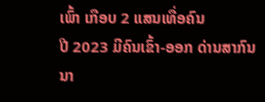ເພົ້າ ເກືອບ 2 ແສນເທື່ອຄົນ
ປີ 2023 ມີຄົນເຂົ້າ-ອອກ ດ່ານສາກົນນາ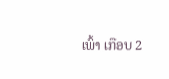ເພົ້າ ເກືອບ 2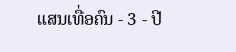ແສນເທື່ອຄົນ - 3 - ປີ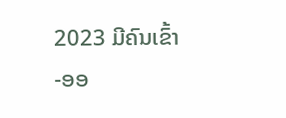2023 ມີຄົນເຂົ້າ-ອອ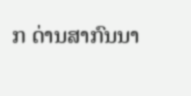ກ ດ່ານສາກົນນາ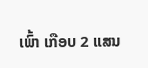ເພົ້າ ເກືອບ 2 ແສນ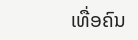ເທື່ອຄົນ